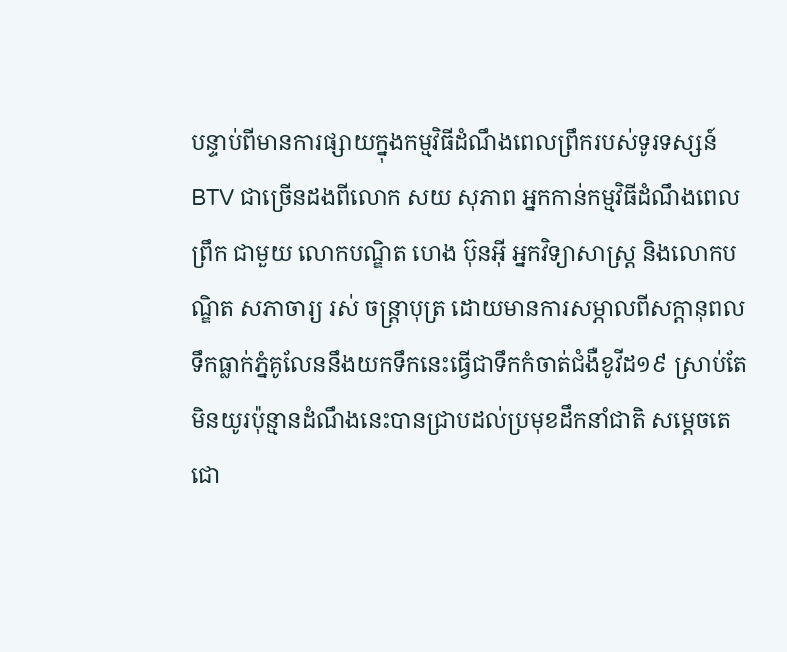បន្ទាប់ពីមានការផ្សាយក្នុងកម្មវិធីដំណឹងពេលព្រឹករបស់ទូរទស្សន៍BTV ជាច្រើនដងពីលោក សយ សុភាព អ្នកកាន់កម្មវិធីដំណឹងពេលព្រឹក ជាមួយ លោកបណ្ឌិត ហេង ប៊ុនអ៊ី អ្នកវិទ្យាសាស្រ្ត និងលោកបណ្ឌិត សភាចារ្យ រស់ ចន្រ្តាបុត្រ ដោយមានការសម្ភាលពីសក្តានុពលទឹកធ្លាក់ភ្នំគូលែននឹងយកទឹកនេះធ្វើជាទឹកកំចាត់ជំងឺខូវីដ១៩ ស្រាប់តែមិនយូរប៉ុន្មានដំណឹងនេះបានជ្រាបដល់ប្រមុខដឹកនាំជាតិ សម្តេចតេជោ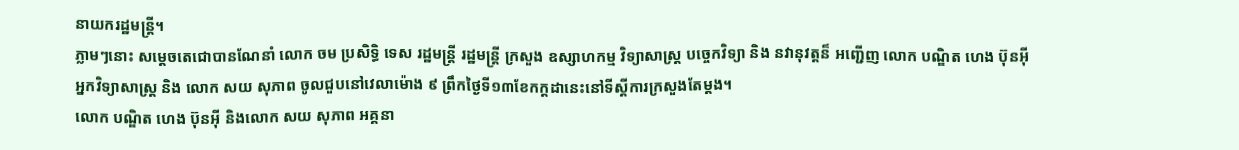នាយករដ្ឋមន្រ្តី។
ភ្លាមៗនោះ សម្តេចតេជោបានណែនាំ លោក ចម ប្រសិទ្ធិ ទេស រដ្ឋមន្ត្រី រដ្ឋមន្ត្រី ក្រសួង ឧស្សាហកម្ម វិទ្យាសាស្ត្រ បច្ចេកវិទ្យា និង នវានុវត្តន៏ អញ្ជើញ លោក បណ្ឌិត ហេង ប៊ុនអ៊ី អ្នកវិទ្យាសាស្ត្រ និង លោក សយ សុភាព ចូលជួបនៅវេលាម៉ោង ៩ ព្រឹកថ្ងៃទី១៣ខែកក្តដានេះនៅទីស្តីការក្រសួងតែម្តង។
លោក បណ្ឌិត ហេង ប៊ុនអ៊ី និងលោក សយ សុភាព អគ្គនា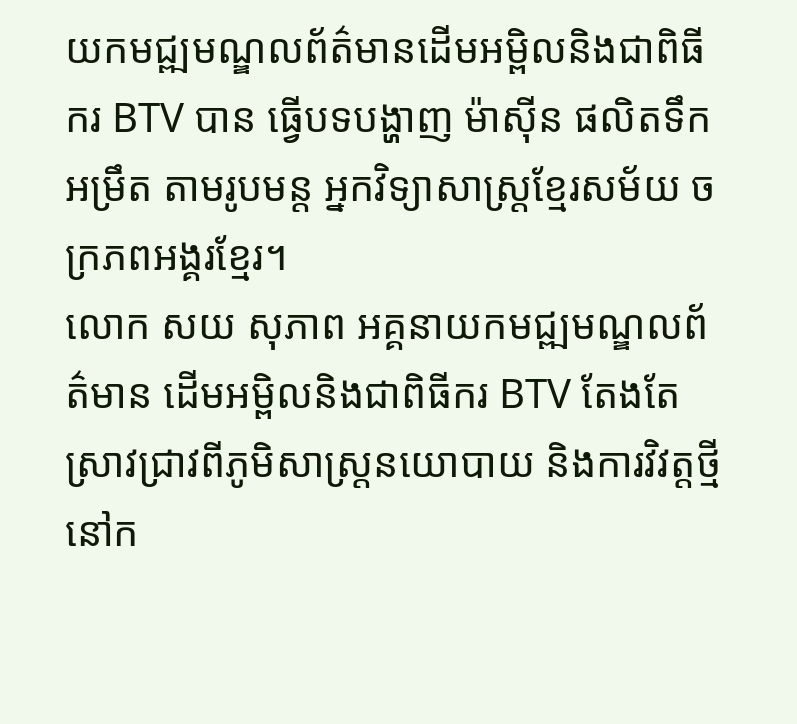យកមជ្ឍមណ្ឌលព័ត៌មានដើមអម្ពិលនិងជាពិធីករ BTV បាន ធ្វើបទបង្ហាញ ម៉ាស៊ីន ផលិតទឹក អម្រឹត តាមរូបមន្ត អ្នកវិទ្យាសាស្ត្រខ្មែរសម័យ ចក្រភពអង្គរខែ្មរ។
លោក សយ សុភាព អគ្គនាយកមជ្ឍមណ្ឌលព័ត៌មាន ដើមអម្ពិលនិងជាពិធីករ BTV តែងតែស្រាវជ្រាវពីភូមិសាស្រ្តនយោបាយ និងការវិវត្តថ្មីនៅក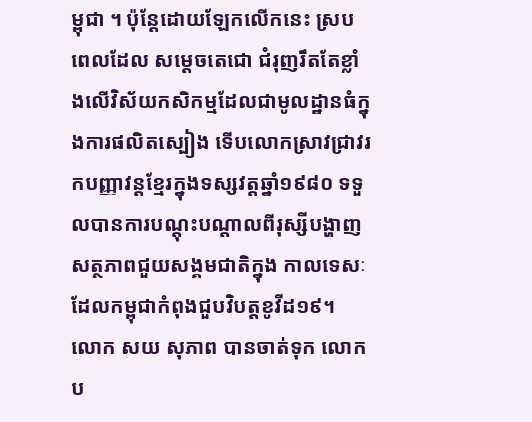ម្ពុជា ។ ប៉ុន្តែដោយឡែកលើកនេះ ស្របពេលដែល សម្តេចតេជោ ជំរុញរឹតតែខ្លាំងលើវិស័យកសិកម្មដែលជាមូលដ្ឋានធំក្នុងការផលិតស្បៀង ទើបលោកស្រាវជ្រាវរកបញ្ញាវន្តខ្មែរក្នុងទស្សវត្តឆ្នាំ១៩៨០ ទទួលបានការបណ្តុះបណ្តាលពីរុស្សីបង្ហាញសត្ថភាពជួយសង្គមជាតិក្នុង កាលទេសៈដែលកម្ពុជាកំពុងជួបវិបត្តខូវីដ១៩។
លោក សយ សុភាព បានចាត់ទុក លោក ប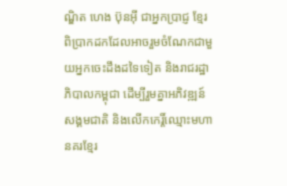ណ្ឌិត ហេង ប៊ុនអ៊ី ជាអ្នកប្រាជ្ញ ខ្មែរពិប្រាកដកដែលអាចរួមចំណែកជាមួយអ្នកចេះដឹងដទៃទៀត និងរាជរដ្ឋាភិបាលកម្ពុជា ដើម្បីរួមគ្នាអភិវឌ្ឍន៍សង្គមជាតិ និងលើកកេរ្តិ៍ឈ្មោះមហានគរខ្មែរ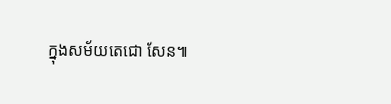ក្នុងសម័យតេជោ សែន៕